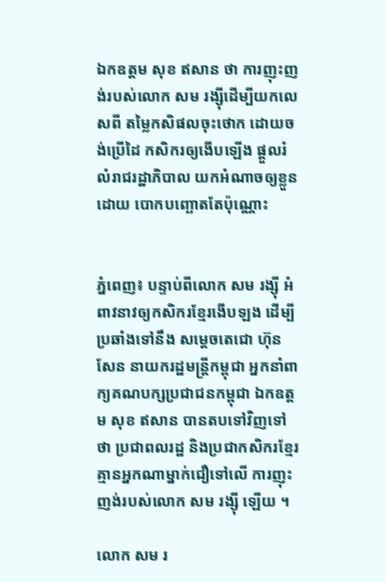ឯកឧត្តម សុខ ឥសាន ថា ការញុះញង់របស់លោក សម រង្ស៊ីដើម្បីយកលេសពី តម្លៃកសិផលចុះថោក ដោយចង់ប្រើដៃ កសិករឲ្យងើបឡើង ផ្ដួលរំលំរាជរដ្ឋាភិបាល យកអំណាចឲ្យខ្លួនដោយ បោកបញ្ឆោតតែប៉ុណ្ណោះ


ភ្នំពេញ៖ បន្ទាប់ពីលោក សម រង្ស៊ី អំពាវនាវឲ្យកសិករខ្មែរងើបឡង ដើម្បីប្រឆាំងទៅនឹង សម្ដេចតេជោ ហ៊ុន សែន នាយករដ្ឋមន្ដ្រីកម្ពុជា អ្នកនាំពាក្យគណបក្សប្រជាជនកម្ពុជា ឯកឧត្តម សុខ ឥសាន បានតបទៅវិញទៅថា ប្រជាពលរដ្ឋ និងប្រជាកសិករខ្មែរ គ្មានអ្នកណាម្នាក់ជឿទៅលើ ការញុះញង់របស់លោក សម រង្ស៊ី ឡើយ ។

លោក សម រ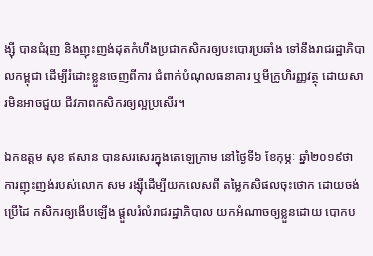ង្ស៊ី បានជំរុញ និងញុះញង់ដុតកំហឹងប្រជាកសិករឲ្យបះបោរប្រឆាំង ទៅនឹងរាជរដ្ឋាភិបាលកម្ពុជា ដើម្បីរំដោះខ្លួនចេញពីការ ជំពាក់បំណុលធនាគារ ឬមីក្រូហិរញ្ញវត្ថុ ដោយសារមិនអាចជួយ ជីវភាពកសិករឲ្យល្អប្រសើរ។

ឯកឧត្តម សុខ ឥសាន បានសរសេរក្នុងតេឡេក្រាម នៅថ្ងៃទី៦ ខែកុម្ភៈ ឆ្នាំ២០១៩ថា ការញុះញង់របស់លោក សម រង្ស៊ីដើម្បីយកលេសពី តម្លៃកសិផលចុះថោក ដោយចង់ប្រើដៃ កសិករឲ្យងើបឡើង ផ្ដួលរំលំរាជរដ្ឋាភិបាល យកអំណាចឲ្យខ្លួនដោយ បោកប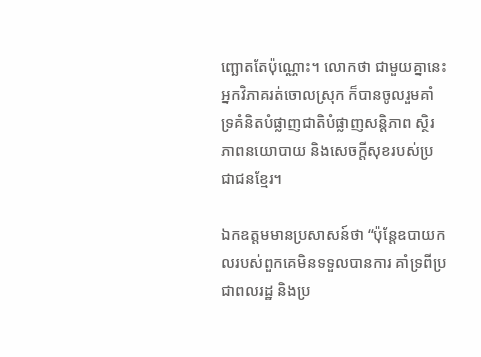ញ្ឆោតតែប៉ុណ្ណោះ។ លោកថា ជាមួយគ្នានេះ អ្នកវិភាគរត់ចោលស្រុក ក៏បានចូលរួមគាំទ្រគំនិតបំផ្លាញជាតិបំផ្លាញសន្តិភាព ស្ថិរភាពនយោបាយ និងសេចក្តីសុខរបស់ប្រជាជនខ្មែរ។

ឯកឧត្តមមានប្រសាសន៍ថា “ប៉ុន្តែឧបាយកលរបស់ពួកគេមិនទទួលបានការ គាំទ្រពីប្រជាពលរដ្ឋ និងប្រ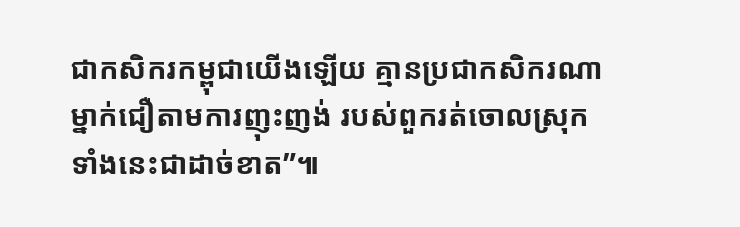ជាកសិករកម្ពុជាយើងឡើយ គ្មានប្រជាកសិករណាម្នាក់ជឿតាមការញុះញង់ របស់ពួករត់ចោលស្រុក ទាំងនេះជាដាច់ខាត”៕